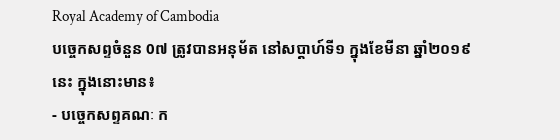Royal Academy of Cambodia
បច្ចេកសព្ទចំនួន 0៧ ត្រូវបានអនុម័ត នៅសប្តាហ៍ទី១ ក្នុងខែមីនា ឆ្នាំ២០១៩នេះ ក្នុងនោះមាន៖
- បច្ចេកសព្ទគណៈ ក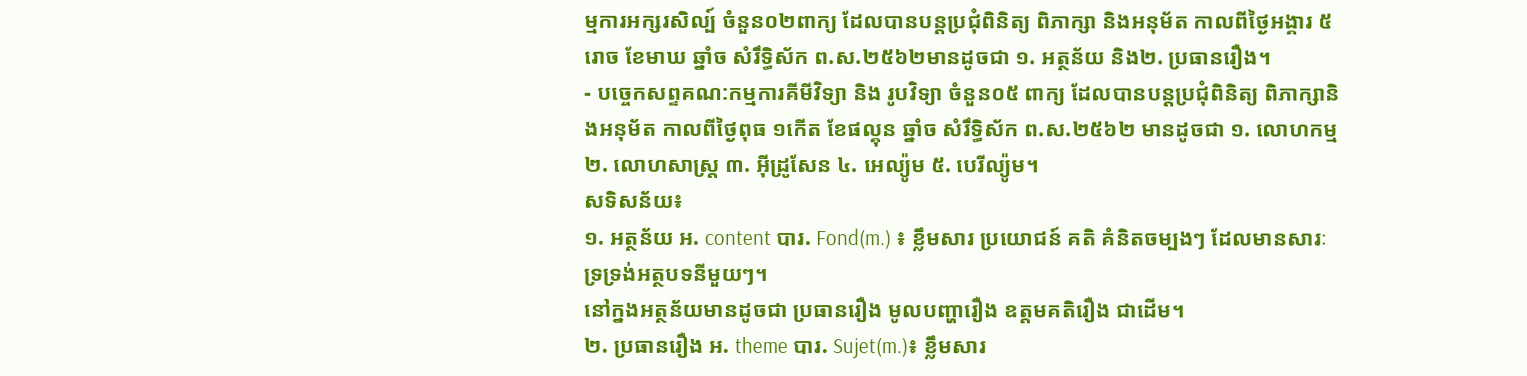ម្មការអក្សរសិល្ប៍ ចំនួន០២ពាក្យ ដែលបានបន្តប្រជុំពិនិត្យ ពិភាក្សា និងអនុម័ត កាលពីថ្ងៃអង្គារ ៥រោច ខែមាឃ ឆ្នាំច សំរឹទ្ធិស័ក ព.ស.២៥៦២មានដូចជា ១. អត្ថន័យ និង២. ប្រធានរឿង។
- បច្ចេកសព្ទគណ:កម្មការគីមីវិទ្យា និង រូបវិទ្យា ចំនួន០៥ ពាក្យ ដែលបានបន្តប្រជុំពិនិត្យ ពិភាក្សានិងអនុម័ត កាលពីថ្ងៃពុធ ១កើត ខែផល្គុន ឆ្នាំច សំរឹទ្ធិស័ក ព.ស.២៥៦២ មានដូចជា ១. លោហកម្ម ២. លោហសាស្ត្រ ៣. អ៊ីដ្រូសែន ៤. អេល្យ៉ូម ៥. បេរីល្យ៉ូម។
សទិសន័យ៖
១. អត្ថន័យ អ. content បារ. Fond(m.) ៖ ខ្លឹមសារ ប្រយោជន៍ គតិ គំនិតចម្បងៗ ដែលមានសារៈទ្រទ្រង់អត្ថបទនីមួយៗ។
នៅក្នងអត្ថន័យមានដូចជា ប្រធានរឿង មូលបញ្ហារឿង ឧត្តមគតិរឿង ជាដើម។
២. ប្រធានរឿង អ. theme បារ. Sujet(m.)៖ ខ្លឹមសារ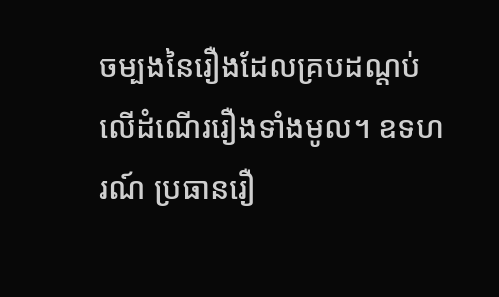ចម្បងនៃរឿងដែលគ្របដណ្តប់លើដំណើររឿងទាំងមូល។ ឧទហរណ៍ ប្រធានរឿ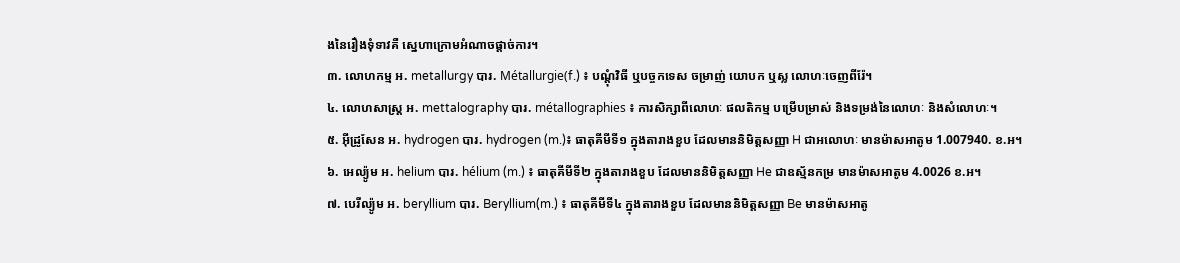ងនៃរឿងទុំទាវគឺ ស្នេហាក្រោមអំណាចផ្តាច់ការ។
៣. លោហកម្ម អ. metallurgy បារ. Métallurgie(f.) ៖ បណ្តុំវិធី ឬបច្ចកទេស ចម្រាញ់ យោបក ឬស្ល លោហៈចេញពីរ៉ែ។
៤. លោហសាស្ត្រ អ. mettalography បារ. métallographies ៖ ការសិក្សាពីលោហៈ ផលតិកម្ម បម្រើបម្រាស់ និងទម្រង់នៃលោហៈ និងសំលោហៈ។
៥. អ៊ីដ្រូសែន អ. hydrogen បារ. hydrogen (m.)៖ ធាតុគីមីទី១ ក្នុងតារាងខួប ដែលមាននិមិត្តសញ្ញា H ជាអលោហៈ មានម៉ាសអាតូម 1.007940. ខ.អ។
៦. អេល្យ៉ូម អ. helium បារ. hélium (m.) ៖ ធាតុគីមីទី២ ក្នុងតារាងខួប ដែលមាននិមិត្តសញ្ញា He ជាឧស្ម័នកម្រ មានម៉ាសអាតូម 4.0026 ខ.អ។
៧. បេរីល្យ៉ូម អ. beryllium បារ. Beryllium(m.) ៖ ធាតុគីមីទី៤ ក្នុងតារាងខួប ដែលមាននិមិត្តសញ្ញា Be មានម៉ាសអាតូ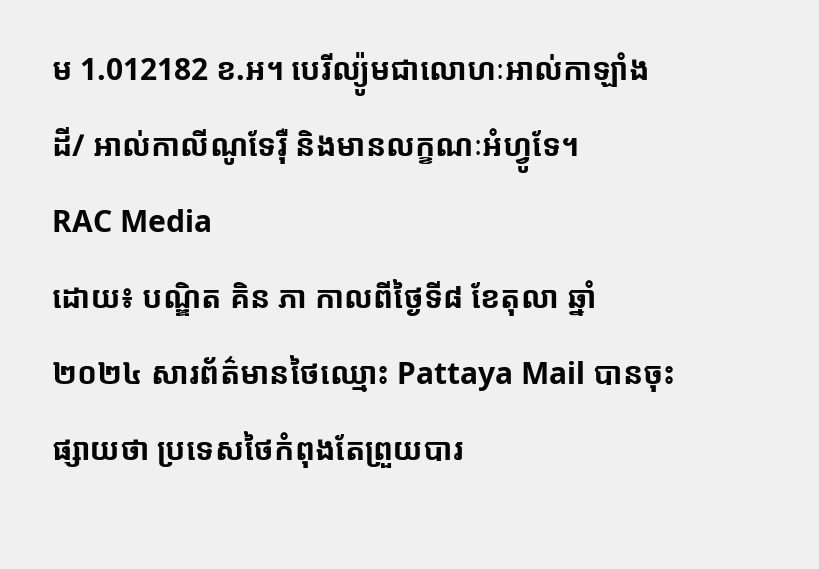ម 1.012182 ខ.អ។ បេរីល្យ៉ូមជាលោហៈអាល់កាឡាំងដី/ អាល់កាលីណូទែរ៉ឺ និងមានលក្ខណៈអំហ្វូទែ។
RAC Media
ដោយ៖ បណ្ឌិត គិន ភា កាលពីថ្ងៃទី៨ ខែតុលា ឆ្នាំ២០២៤ សារព័ត៌មានថៃឈ្មោះ Pattaya Mail បានចុះផ្សាយថា ប្រទេសថៃកំពុងតែព្រួយបារ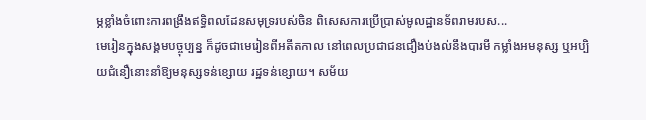ម្ភខ្លាំងចំពោះការពង្រឹងឥទ្ធិពលដែនសមុទ្ររបស់ចិន ពិសេសការប្រើប្រាស់មូលដ្ឋានទ័ពរាមរបស...
មេរៀនក្នុងសង្គមបច្ចុប្បន្ន ក៏ដូចជាមេរៀនពីអតីតកាល នៅពេលប្រជាជនជឿងប់ងល់នឹងបារមី កម្លាំងអមនុស្ស ឬអប្បិយជំនឿនោះនាំឱ្យមនុស្សទន់ខ្សោយ រដ្ឋទន់ខ្សោយ។ សម័យ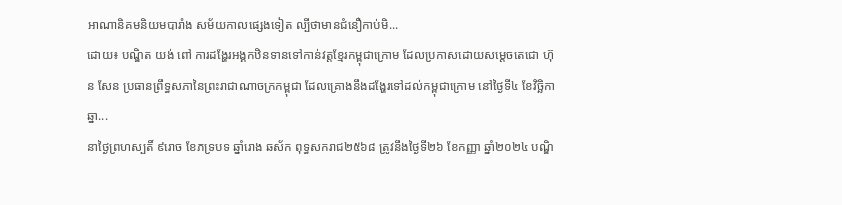អាណានិគមនិយមបារាំង សម័យកាលផ្សេងទៀត ល្បីថាមានជំនឿកាប់មិ...
ដោយ៖ បណ្ឌិត យង់ ពៅ ការដង្ហែរអង្គកឋិនទានទៅកាន់វត្តខ្មែរកម្ពុជាក្រោម ដែលប្រកាសដោយសម្ដេចតេជោ ហ៊ុន សែន ប្រធានព្រឹទ្ធសភានៃព្រះរាជាណាចក្រកម្ពុជា ដែលគ្រោងនឹងដង្ហែរទៅដល់កម្ពុជាក្រោម នៅថ្ងៃទី៤ ខែវិច្ឆិកា ឆ្នា...
នាថ្ងៃព្រហស្បតិ៍ ៩រោច ខែភទ្របទ ឆ្នាំរោង ឆស័ក ពុទ្ធសករាជ២៥៦៨ ត្រូវនឹងថ្ងៃទី២៦ ខែកញ្ញា ឆ្នាំ២០២៤ បណ្ឌិ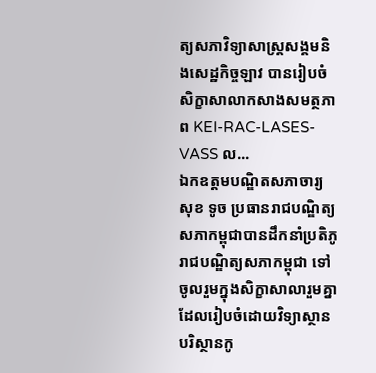ត្យសភាវិទ្យាសាស្ត្រសង្គមនិងសេដ្ឋកិច្ចឡាវ បានរៀបចំសិក្ខាសាលាកសាងសមត្ថភាព KEI-RAC-LASES-VASS ល...
ឯកឧត្តមបណ្ឌិតសភាចារ្យ សុខ ទូច ប្រធានរាជបណ្ឌិត្យសភាកម្ពុជាបានដឹកនាំប្រតិភូរាជបណ្ឌិត្យសភាកម្ពុជា ទៅចូលរួមក្នុងសិក្ខាសាលារួមគ្នាដែលរៀបចំដោយវិទ្យាស្ថានបរិស្ថានកូ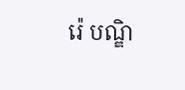រ៉េ បណ្ឌិ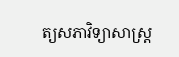ត្យសភាវិទ្យាសាស្ត្រ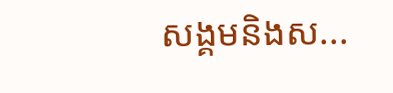សង្គមនិងស...